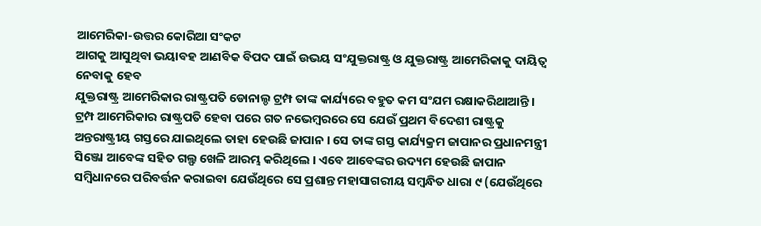ଆମେରିକା-ଉତ୍ତର କୋରିଆ ସଂକଟ
ଆଗକୁ ଆସୁଥିବା ଭୟାବହ ଆଣବିକ ବିପଦ ପାଇଁ ଉଭୟ ସଂଯୁକ୍ତରାଷ୍ଟ୍ର ଓ ଯୁକ୍ତରାଷ୍ଟ୍ର ଆମେରିକାକୁ ଦାୟିତ୍ୱ ନେବାକୁ ହେବ
ଯୁକ୍ତରାଷ୍ଟ୍ର ଆମେରିକାର ରାଷ୍ଟ୍ରପତି ଡୋନାଲ୍ଡ ଟ୍ରମ୍ପ ତାଙ୍କ କାର୍ଯ୍ୟରେ ବହୁତ କମ ସଂଯମ ରକ୍ଷାକରିଥାଆନ୍ତି । ଟ୍ରମ୍ପ ଆମେରିକାର ରାଷ୍ଟ୍ରପତି ହେବା ପରେ ଗତ ନଭେମ୍ବରରେ ସେ ଯେଉଁ ପ୍ରଥମ ବିଦେଶୀ ରାଷ୍ଟ୍ରକୁ ଅନ୍ତରାଷ୍ଟ୍ରୀୟ ଗସ୍ତରେ ଯାଇଥିଲେ ତାହା ହେଉଛି ଜାପାନ । ସେ ତାଙ୍କ ଗସ୍ତ କାର୍ଯ୍ୟକ୍ରମ ଜାପାନର ପ୍ରଧାନମନ୍ତ୍ରୀ ସିଞ୍ଜୋ ଆବେଙ୍କ ସହିତ ଗଲ୍ଫ ଖେଳି ଆରମ୍ଭ କରିଥିଲେ । ଏବେ ଆବେଙ୍କର ଉଦ୍ୟମ ହେଉଛି ଜାପାନ ସମ୍ବିଧାନରେ ପରିବର୍ତ୍ତନ କରାଇବା ଯେଉଁଥିରେ ସେ ପ୍ରଶାନ୍ତ ମହାସାଗରୀୟ ସମ୍ବନ୍ଧିତ ଧାରା ୯ (ଯେଉଁଥିରେ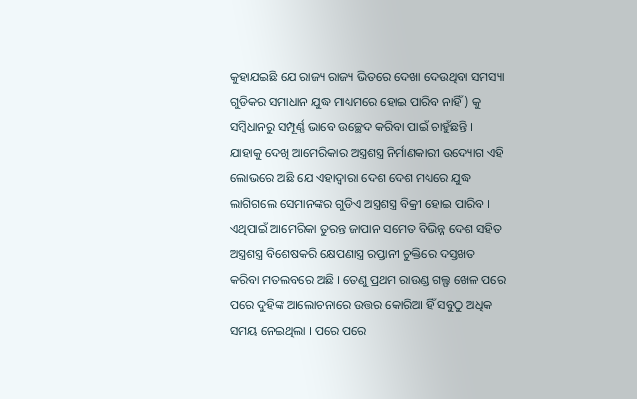କୁହାଯଇଛି ଯେ ରାଜ୍ୟ ରାଜ୍ୟ ଭିତରେ ଦେଖା ଦେଉଥିବା ସମସ୍ୟା ଗୁଡିକର ସମାଧାନ ଯୁଦ୍ଧ ମାଧ୍ୟମରେ ହୋଇ ପାରିବ ନାହିଁ) କୁ ସମ୍ବିଧାନରୁ ସମ୍ପୂର୍ଣ୍ଣ ଭାବେ ଉଚ୍ଛେଦ କରିବା ପାଇଁ ଚାହୁଁଛନ୍ତି । ଯାହାକୁ ଦେଖି ଆମେରିକାର ଅସ୍ତ୍ରଶସ୍ତ୍ର ନିର୍ମାଣକାରୀ ଉଦ୍ୟୋଗ ଏହି ଲୋଭରେ ଅଛି ଯେ ଏହାଦ୍ୱାରା ଦେଶ ଦେଶ ମଧ୍ୟରେ ଯୁଦ୍ଧ ଲାଗିଗଲେ ସେମାନଙ୍କର ଗୁଡିଏ ଅସ୍ତ୍ରଶସ୍ତ୍ର ବିକ୍ରୀ ହୋଇ ପାରିବ । ଏଥିପାଇଁ ଆମେରିକା ତୁରନ୍ତ ଜାପାନ ସମେତ ବିଭିନ୍ନ ଦେଶ ସହିତ ଅସ୍ତ୍ରଶସ୍ତ୍ର ବିଶେଷକରି କ୍ଷେପଣାସ୍ତ୍ର ରପ୍ତାନୀ ଚୁକ୍ତିରେ ଦସ୍ତଖତ କରିବା ମତଲବରେ ଅଛି । ତେଣୁ ପ୍ରଥମ ରାଉଣ୍ଡ ଗଲ୍ଫ ଖେଳ ପରେ ପରେ ଦୁହିଙ୍କ ଆଲୋଚନାରେ ଉତ୍ତର କୋରିଆ ହିଁ ସବୁଠୁ ଅଧିକ ସମୟ ନେଇଥିଲା । ପରେ ପରେ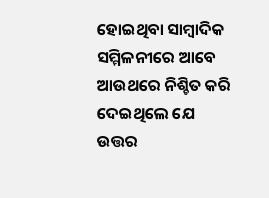ହୋଇଥିବା ସାମ୍ବାଦିକ ସମ୍ମିଳନୀରେ ଆବେ ଆଉଥରେ ନିଶ୍ଚିତ କରି ଦେଇଥିଲେ ଯେ ଉତ୍ତର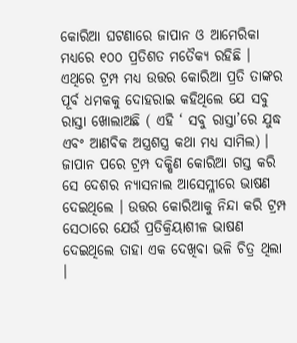କୋରିଆ ଘଟଣାରେ ଜାପାନ ଓ ଆମେରିକା ମଧ୍ୟରେ ୧୦୦ ପ୍ରତିଶତ ମତୈକ୍ୟ ରହିଛି । ଏଥିରେ ଟ୍ରମ୍ପ ମଧ୍ୟ ଉତ୍ତର କୋରିଆ ପ୍ରତି ତାଙ୍କର ପୂର୍ବ ଧମକକୁ ଦୋହରାଇ କହିଥିଲେ ଯେ ସବୁ ରାସ୍ତା ଖୋଲାଅଛି ( ଏହି ‘ ସବୁ ରାସ୍ତା’ରେ ଯୁଦ୍ଧ ଏବଂ ଆଣବିକ ଅସ୍ତ୍ରଶସ୍ତ୍ର କଥା ମଧ୍ୟ ସାମିଲ) ।
ଜାପାନ ପରେ ଟ୍ରମ୍ପ ଦକ୍ଷିଣ କୋରିଆ ଗସ୍ତ କରି ସେ ଦେଶର ନ୍ୟାସନାଲ ଆସେମ୍ଳୀରେ ଭାଷଣ ଦେଇଥିଲେ । ଉତ୍ତର କୋରିଆକୁ ନିନ୍ଦା କରି ଟ୍ରମ୍ପ ସେଠାରେ ଯେଉଁ ପ୍ରତିକ୍ରିୟାଶୀଳ ଭାଷଣ ଦେଇଥିଲେ ତାହା ଏକ ଦେଖିବା ଭଳି ଚିତ୍ର ଥିଲା ।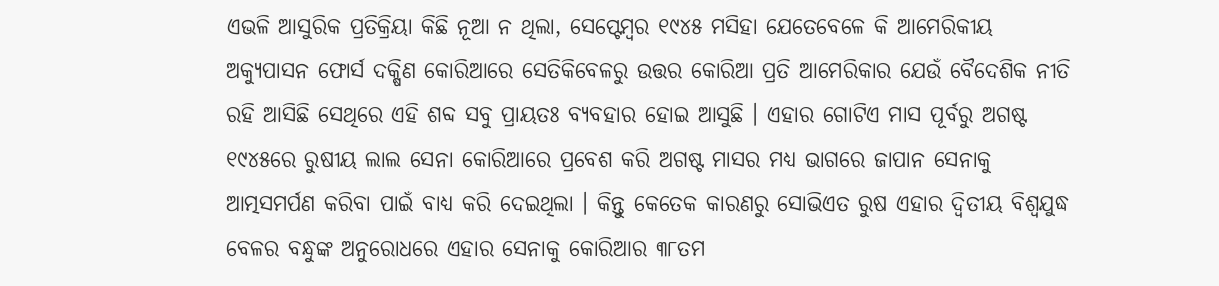ଏଭଳି ଆସୁରିକ ପ୍ରତିକ୍ରିୟା କିଛି ନୂଆ ନ ଥିଲା, ସେପ୍ଟେମ୍ବର ୧୯୪୫ ମସିହା ଯେତେବେଳେ କି ଆମେରିକୀୟ ଅକ୍ୟୁପାସନ ଫୋର୍ସ ଦକ୍ଷିଣ କୋରିଆରେ ସେତିକିବେଳରୁ ଉତ୍ତର କୋରିଆ ପ୍ରତି ଆମେରିକାର ଯେଉଁ ବୈଦେଶିକ ନୀତି ରହି ଆସିଛି ସେଥିରେ ଏହି ଶବ୍ଦ ସବୁ ପ୍ରାୟତଃ ବ୍ୟବହାର ହୋଇ ଆସୁଛି । ଏହାର ଗୋଟିଏ ମାସ ପୂର୍ବରୁ ଅଗଷ୍ଟ ୧୯୪୫ରେ ରୁଷୀୟ ଲାଲ ସେନା କୋରିଆରେ ପ୍ରବେଶ କରି ଅଗଷ୍ଟ ମାସର ମଧ୍ୟ ଭାଗରେ ଜାପାନ ସେନାକୁ ଆତ୍ମସମର୍ପଣ କରିବା ପାଇଁ ବାଧ୍ୟ କରି ଦେଇଥିଲା । କିନ୍ତୁ କେତେକ କାରଣରୁ ସୋଭିଏତ ରୁଷ ଏହାର ଦ୍ୱିତୀୟ ବିଶ୍ୱଯୁଦ୍ଧ ବେଳର ବନ୍ଧୁଙ୍କ ଅନୁରୋଧରେ ଏହାର ସେନାକୁ କୋରିଆର ୩୮ତମ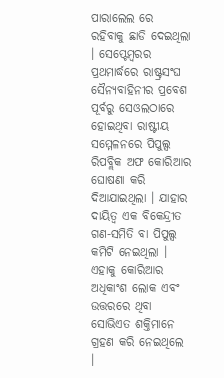ପାରାଲେଲ ରେ ରହିବାକୁ ଛାଡି ଦେଇଥିଲା । ସେପ୍ଟେମ୍ବରର ପ୍ରଥମାର୍ଦ୍ଧରେ ରାଷ୍ଟ୍ରସଂଘ ସୈନ୍ୟବାହିନୀର ପ୍ରବେଶ ପୂର୍ବରୁ ସେଓଲଠାରେ ହୋଇଥିବା ରାଷ୍ଟୀୟ ସମ୍ମେଳନରେ ପିପୁଲ୍ସ ରିପବ୍ଲିକ ଅଫ କୋରିଆର ଘୋଷଣା କରି ଦିଆଯାଇଥିଲା । ଯାହାର ଦାୟିତ୍ୱ ଏକ ବିକେନ୍ଦ୍ରୀତ ଗଣ-ସମିତି ବା ପିପୁଲ୍ସ କମିଟି ନେଇଥିଲା । ଏହାକୁ କୋରିଆର ଅଧିକାଂଶ ଲୋକ ଏବଂ ଉତ୍ତରରେ ଥିବା ସୋଭିଏତ ଶକ୍ତିମାନେ ଗ୍ରହଣ କରି ନେଇଥିଲେ ।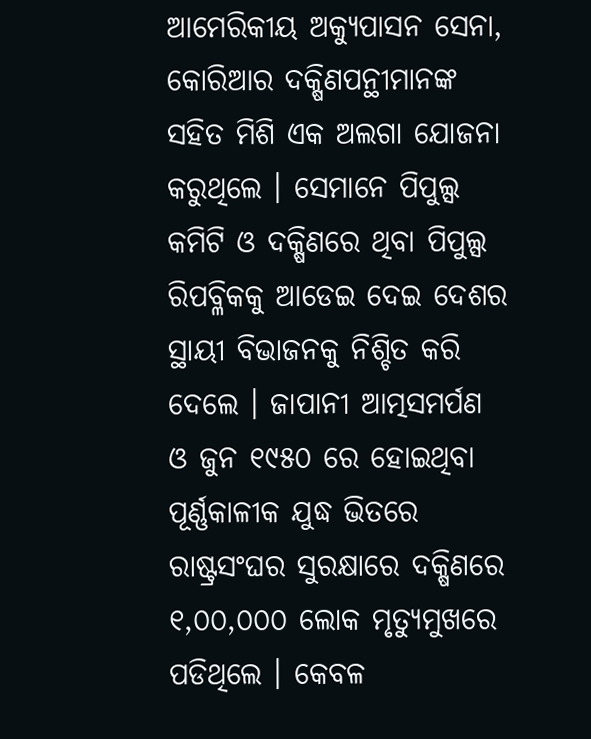ଆମେରିକୀୟ ଅକ୍ୟୁପାସନ ସେନା, କୋରିଆର ଦକ୍ଷିଣପନ୍ଥୀମାନଙ୍କ ସହିତ ମିଶି ଏକ ଅଲଗା ଯୋଜନା କରୁଥିଲେ । ସେମାନେ ପିପୁଲ୍ସ କମିଟି ଓ ଦକ୍ଷିଣରେ ଥିବା ପିପୁଲ୍ସ ରିପବ୍ଳିକକୁ ଆଡେଇ ଦେଇ ଦେଶର ସ୍ଥାୟୀ ବିଭାଜନକୁ ନିଶ୍ଚିତ କରି ଦେଲେ । ଜାପାନୀ ଆତ୍ମସମର୍ପଣ ଓ ଜୁନ ୧୯୫୦ ରେ ହୋଇଥିବା ପୂର୍ଣ୍ଣକାଳୀକ ଯୁଦ୍ଧ ଭିତରେ ରାଷ୍ଟ୍ରସଂଘର ସୁରକ୍ଷାରେ ଦକ୍ଷିଣରେ ୧,୦୦,୦୦୦ ଲୋକ ମୃତ୍ୟୁମୁଖରେ ପଡିଥିଲେ । କେବଳ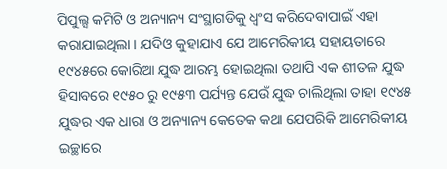ପିପୁଲ୍ସ କମିଟି ଓ ଅନ୍ୟାନ୍ୟ ସଂସ୍ଥାଗଡିକୁ ଧ୍ୱଂସ କରିଦେବାପାଇଁ ଏହା କରାଯାଇଥିଲା । ଯଦିଓ କୁହାଯାଏ ଯେ ଆମେରିକୀୟ ସହାୟତାରେ ୧୯୪୫ରେ କୋରିଆ ଯୁଦ୍ଧ ଆରମ୍ଭ ହୋଇଥିଲା ତଥାପି ଏକ ଶୀତଳ ଯୁଦ୍ଧ ହିସାବରେ ୧୯୫୦ ରୁ ୧୯୫୩ ପର୍ଯ୍ୟନ୍ତ ଯେଉଁ ଯୁଦ୍ଧ ଚାଲିଥିଲା ତାହା ୧୯୪୫ ଯୁଦ୍ଧର ଏକ ଧାରା ଓ ଅନ୍ୟାନ୍ୟ କେତେକ କଥା ଯେପରିକି ଆମେରିକୀୟ ଇଚ୍ଛାରେ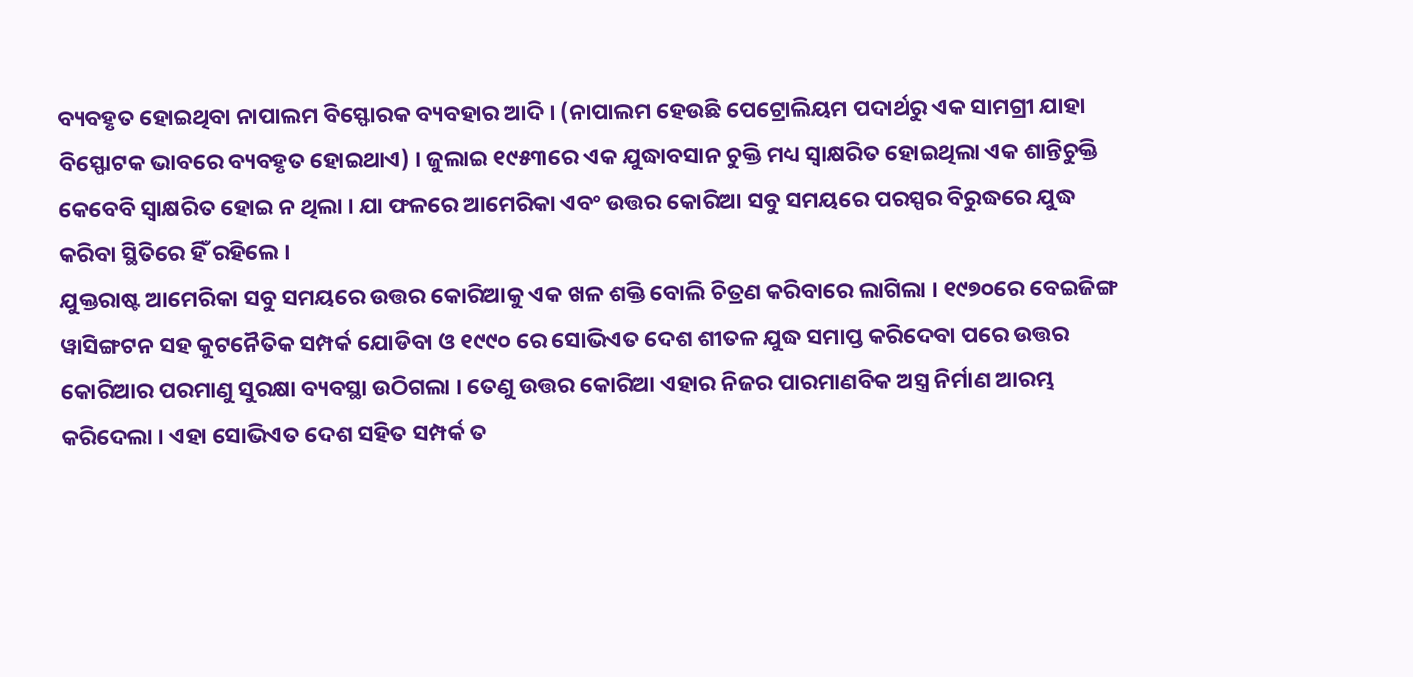ବ୍ୟବହୃତ ହୋଇଥିବା ନାପାଲମ ବିସ୍ଫୋରକ ବ୍ୟବହାର ଆଦି । (ନାପାଲମ ହେଉଛି ପେଟ୍ରୋଲିୟମ ପଦାର୍ଥରୁ ଏକ ସାମଗ୍ରୀ ଯାହା ବିସ୍ଫୋଟକ ଭାବରେ ବ୍ୟବହୃତ ହୋଇଥାଏ) । ଜୁଲାଇ ୧୯୫୩ରେ ଏକ ଯୁଦ୍ଧାବସାନ ଚୁକ୍ତି ମଧ୍ୟ ସ୍ୱାକ୍ଷରିତ ହୋଇଥିଲା ଏକ ଶାନ୍ତିଚୁକ୍ତି କେବେବି ସ୍ୱାକ୍ଷରିତ ହୋଇ ନ ଥିଲା । ଯା ଫଳରେ ଆମେରିକା ଏବଂ ଉତ୍ତର କୋରିଆ ସବୁ ସମୟରେ ପରସ୍ପର ବିରୁଦ୍ଧରେ ଯୁଦ୍ଧ କରିବା ସ୍ଥିତିରେ ହିଁ ରହିଲେ ।
ଯୁକ୍ତରାଷ୍ଟ ଆମେରିକା ସବୁ ସମୟରେ ଉତ୍ତର କୋରିଆକୁ ଏକ ଖଳ ଶକ୍ତି ବୋଲି ଚିତ୍ରଣ କରିବାରେ ଲାଗିଲା । ୧୯୭୦ରେ ବେଇଜିଙ୍ଗ ୱାସିଙ୍ଗଟନ ସହ କୁଟନୈତିକ ସମ୍ପର୍କ ଯୋଡିବା ଓ ୧୯୯୦ ରେ ସୋଭିଏତ ଦେଶ ଶୀତଳ ଯୁଦ୍ଧ ସମାପ୍ତ କରିଦେବା ପରେ ଉତ୍ତର କୋରିଆର ପରମାଣୁ ସୁରକ୍ଷା ବ୍ୟବସ୍ଥା ଉଠିଗଲା । ତେଣୁ ଉତ୍ତର କୋରିଆ ଏହାର ନିଜର ପାରମାଣବିକ ଅସ୍ତ୍ର ନିର୍ମାଣ ଆରମ୍ଭ କରିଦେଲା । ଏହା ସୋଭିଏତ ଦେଶ ସହିତ ସମ୍ପର୍କ ତ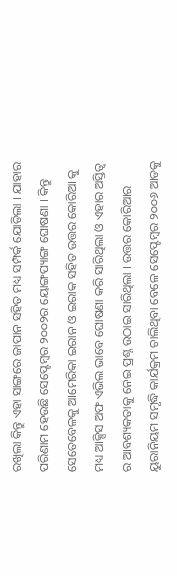ରଖିଲା କିନ୍ତୁ ଏହା ସାଙ୍ଗରେ ଜାପାନ ସହିତ ମଧ୍ୟ ସମ୍ପର୍କ ଯୋଡିଲା । ଯାହାର ପରିଣାମ ହେଉଛି ସେପ୍ଟେମ୍ବର ୨୦୦୨ର ୟୋଙ୍ଗପ୍ୟାଙ୍ଗ ଘୋଷଣା । କିନ୍ତୁ ସେତେବେଳକୁ ଆମେରିକା ଇରାନ ଓ ଇରାକ ସହିତ ଉତ୍ତର କୋରିଆ କୁ ମଧ୍ୟ ଆକ୍ସିସ ଅଫ ଏଭିଲ ଭାବେ ଘୋଷଣା କରି ସାରିଥିଲା ଓ ଏହାର ଅସ୍ତିତ୍ୱ ର ଆବଶ୍ୟକତାକୁ ନେଇ ପ୍ରଶ୍ନ ଉଠାଇ ସାରିଥିଲା । ଉତ୍ତର କୋରିଆର ୟୁରାନିୟମ ସମୃଦ୍ଧି କାର୍ଯକ୍ରମ ଚାଲିଥିବା ବେଳେ ସେପ୍ଟେମ୍ବର ୨୦୦୬ ଆଡକୁ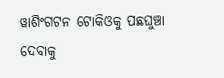ୱାଶିଂଗଟନ ଟୋକିଓକୁ ପଛଘୁଞ୍ଚା ଦେବାକୁ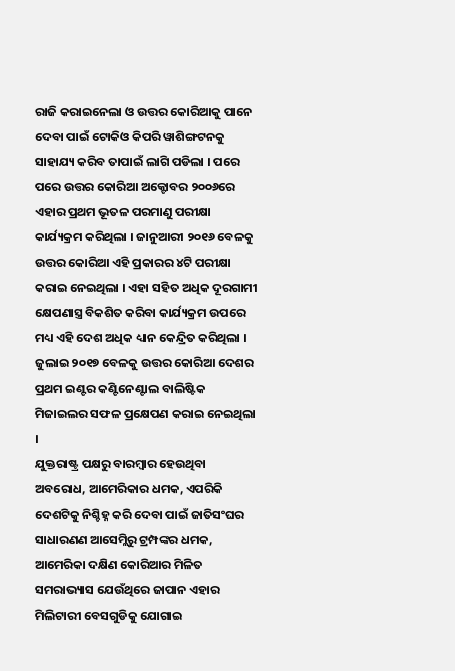ରାଜି କରାଇନେଲା ଓ ଉତ୍ତର କୋରିଆକୁ ପାନେ ଦେବା ପାଇଁ ଟୋକିଓ କିପରି ୱାଶିଙ୍ଗଟନକୁ ସାହାଯ୍ୟ କରିବ ତାପାଇଁ ଲାଗି ପଡିଲା । ପରେ ପରେ ଉତ୍ତର କୋରିଆ ଅକ୍ଟୋବର ୨୦୦୬ରେ ଏହାର ପ୍ରଥମ ଭୂତଳ ପରମାଣୁ ପରୀକ୍ଷା କାର୍ଯ୍ୟକ୍ରମ କରିଥିଲା । ଜାନୁଆରୀ ୨୦୧୬ ବେଳକୁ ଉତ୍ତର କୋରିଆ ଏହି ପ୍ରକାରର ୪ଟି ପରୀକ୍ଷା କରାଇ ନେଇଥିଲା । ଏହା ସହିତ ଅଧିକ ଦୂରଗାମୀ କ୍ଷେପଣାସ୍ତ୍ର ବିକଶିତ କରିବା କାର୍ଯ୍ୟକ୍ରମ ଉପରେ ମଧ୍ୟ ଏହି ଦେଶ ଅଧିକ ଧ୍ୟାନ କେନ୍ଦ୍ରିତ କରିଥିଲା । ଜୁଲାଇ ୨୦୧୭ ବେଳକୁ ଉତ୍ତର କୋରିଆ ଦେଶର ପ୍ରଥମ ଇଣ୍ଟର କଣ୍ଟିନେଣ୍ଟାଲ ବାଲିଷ୍ଟିକ ମିଜାଇଲର ସଫଳ ପ୍ରକ୍ଷେପଣ କରାଇ ନେଇଥିଲା ।
ଯୁକ୍ତରାଷ୍ଟ୍ର ପକ୍ଷରୁ ବାରମ୍ବାର ହେଉଥିବା ଅବରୋଧ, ଆମେରିକାର ଧମକ, ଏପରିକି ଦେଶଟିକୁ ନିଶ୍ଚିହ୍ନ କରି ଦେବା ପାଇଁ ଜାତିସଂଘର ସାଧାରଣଣ ଆସେମ୍ଲିରୁ ଟ୍ରମ୍ପଙ୍କର ଧମକ, ଆମେରିକା ଦକ୍ଷିଣ କୋରିଆର ମିଳିତ ସମରାଭ୍ୟାସ ଯେଉଁଥିରେ ଜାପାନ ଏହାର ମିଲିଟାରୀ ବେସଗୁଡିକୁ ଯୋଗାଇ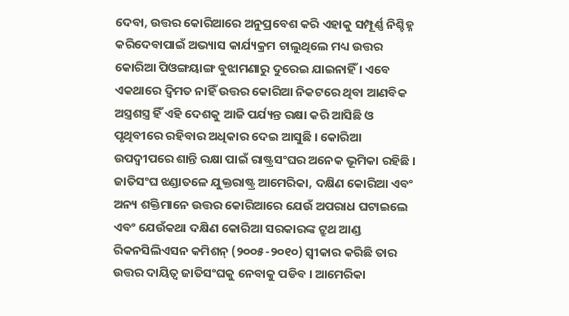ଦେବା, ଉତ୍ତର କୋରିଆରେ ଅନୁପ୍ରବେଶ କରି ଏହାକୁ ସମ୍ପୂର୍ଣ୍ଣ ନିଶ୍ଚିହ୍ନ କରିଦେବାପାଇଁ ଅଭ୍ୟାସ କାର୍ଯ୍ୟକ୍ରମ ଚାଲୁଥିଲେ ମଧ୍ୟ ଉତ୍ତର କୋରିଆ ପିଓଙ୍ଗୟାଙ୍ଗ ବୁଝାମଣାରୁ ଦୁରେଇ ଯାଇନାହିଁ । ଏବେ ଏକଥାରେ ଦ୍ୱିମତ ନାହିଁ ଉତ୍ତର କୋରିଆ ନିକଟରେ ଥିବା ଆଣବିକ ଅସ୍ତ୍ରଶସ୍ତ୍ର ହିଁ ଏହି ଦେଶକୁ ଆଜି ପର୍ଯ୍ୟନ୍ତ ରକ୍ଷା କରି ଆସିଛି ଓ ପୃଥିବୀରେ ରହିବାର ଅଧିକାର ଦେଇ ଆସୁଛି । କୋରିଆ ଉପଦ୍ୱୀପରେ ଶାନ୍ତି ରକ୍ଷା ପାଇଁ ରାଷ୍ଟ୍ରସଂଘର ଅନେକ ଭୂମିକା ରହିଛି । ଜାତିସଂଘ ଝଣ୍ଡାତଳେ ଯୁକ୍ତରାଷ୍ଟ୍ର ଆମେରିକା, ଦକ୍ଷିଣ କୋରିଆ ଏବଂ ଅନ୍ୟ ଶକ୍ତିମାନେ ଉତ୍ତର କୋରିଆରେ ଯେଉଁ ଅପରାଧ ଘଟାଇଲେ ଏବଂ ଯେଉଁକଥା ଦକ୍ଷିଣ କୋରିଆ ସରକାରଙ୍କ ଟ୍ରୁଥ ଆଣ୍ଡ ରିକନସିଲିଏସନ କମିଶନ୍ (୨୦୦୫-୨୦୧୦) ସ୍ୱୀକାର କରିଛି ତାର ଉତ୍ତର ଦାୟିତ୍ୱ ଜାତିସଂଘକୁ ନେବାକୁ ପଡିବ । ଆମେରିକା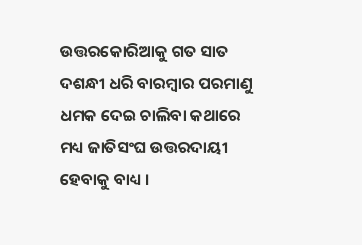ଉତ୍ତରକୋରିଆକୁ ଗତ ସାତ ଦଶନ୍ଧୀ ଧରି ବାରମ୍ବାର ପରମାଣୁ ଧମକ ଦେଇ ଚାଲିବା କଥାରେ ମଧ୍ୟ ଜାତିସଂଘ ଉତ୍ତରଦାୟୀ ହେବାକୁ ବାଧ୍ୟ ।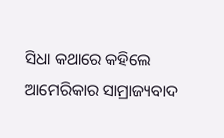ସିଧା କଥାରେ କହିଲେ ଆମେରିକାର ସାମ୍ରାଜ୍ୟବାଦ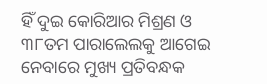ହିଁ ଦୁଇ କୋରିଆର ମିଶ୍ରଣ ଓ ୩୮ତମ ପାରାଲେଲକୁ ଆଗେଇ ନେବାରେ ମୁଖ୍ୟ ପ୍ରତିବନ୍ଧକ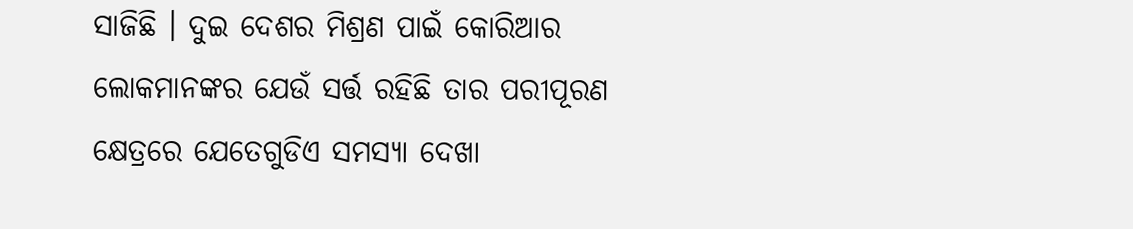ସାଜିଛି । ଦୁଇ ଦେଶର ମିଶ୍ରଣ ପାଇଁ କୋରିଆର ଲୋକମାନଙ୍କର ଯେଉଁ ସର୍ତ୍ତ ରହିଛି ତାର ପରୀପୂରଣ କ୍ଷେତ୍ରରେ ଯେତେଗୁଡିଏ ସମସ୍ୟା ଦେଖା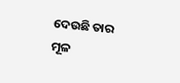ଦେଉଛି ତାର ମୂଳ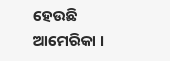ହେଉଛି ଆମେରିକା ।